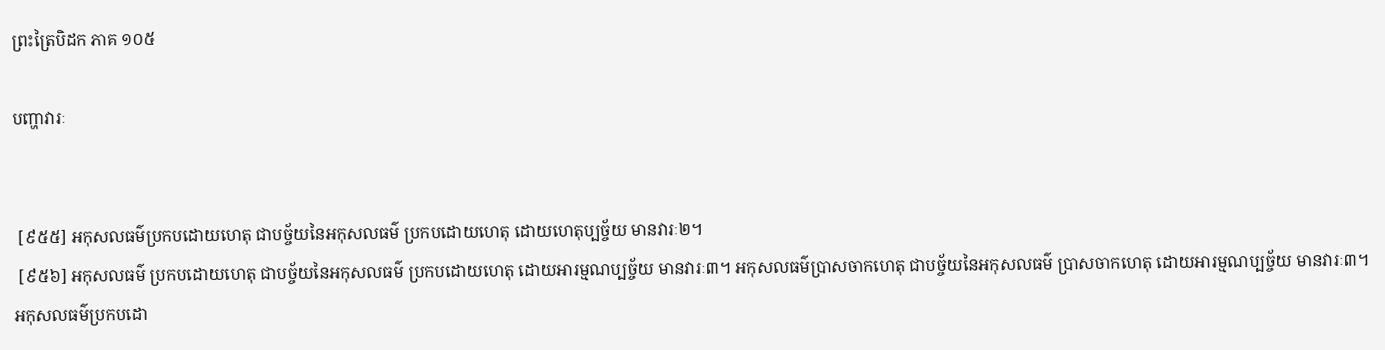ព្រះត្រៃបិដក ភាគ ១០៥

បញ្ហាវារៈ


 [៩៥៥] អកុសលធម៌ប្រកបដោយហេតុ ជាបច្ច័យនៃអកុសលធម៌ ប្រកបដោយហេតុ ដោយហេតុប្បច្ច័យ មានវារៈ២។
 [៩៥៦] អកុសលធម៌ ប្រកបដោយហេតុ ជាបច្ច័យនៃអកុសលធម៌ ប្រកបដោយហេតុ ដោយអារម្មណប្បច្ច័យ មានវារៈ៣។ អកុសលធម៌ប្រាសចាកហេតុ ជាបច្ច័យនៃអកុសលធម៌ ប្រាសចាកហេតុ ដោយអារម្មណប្បច្ច័យ មានវារៈ៣។ អកុសលធម៌ប្រកបដោ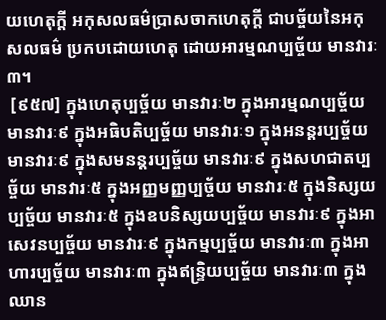យហេតុក្តី អកុសលធម៌ប្រាសចាកហេតុក្តី ជាបច្ច័យនៃអកុសលធម៌ ប្រកបដោយហេតុ ដោយអារម្មណប្បច្ច័យ មានវារៈ៣។
 [៩៥៧] ក្នុងហេតុប្បច្ច័យ មានវារៈ២ ក្នុងអារម្មណប្បច្ច័យ មានវារៈ៩ ក្នុងអធិបតិប្បច្ច័យ មានវារៈ១ ក្នុងអនន្តរប្បច្ច័យ មានវារៈ៩ ក្នុងសមនន្តរប្បច្ច័យ មានវារៈ៩ ក្នុងសហជាតប្បច្ច័យ មានវារៈ៥ ក្នុងអញ្ញមញ្ញប្បច្ច័យ មានវារៈ៥ ក្នុងនិស្សយប្បច្ច័យ មានវារៈ៥ ក្នុងឧបនិស្សយប្បច្ច័យ មានវារៈ៩ ក្នុងអាសេវនប្បច្ច័យ មានវារៈ៩ ក្នុងកម្មប្បច្ច័យ មានវារៈ៣ ក្នុងអាហារប្បច្ច័យ មានវារៈ៣ ក្នុងឥន្រ្ទិយប្បច្ច័យ មានវារៈ៣ ក្នុងឈាន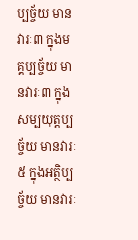ប្បច្ច័យ មានវារៈ៣ ក្នុងមគ្គប្បច្ច័យ មានវារៈ៣ ក្នុងសម្បយុត្តប្បច្ច័យ មានវារៈ៥ ក្នុងអត្ថិប្បច្ច័យ មានវារៈ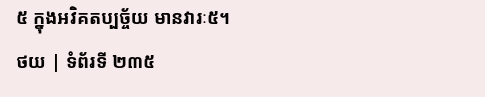៥ ក្នុងអវិគតប្បច្ច័យ មានវារៈ៥។
ថយ | ទំព័រទី ២៣៥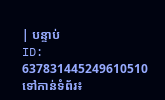| បន្ទាប់
ID: 637831445249610510
ទៅកាន់ទំព័រ៖